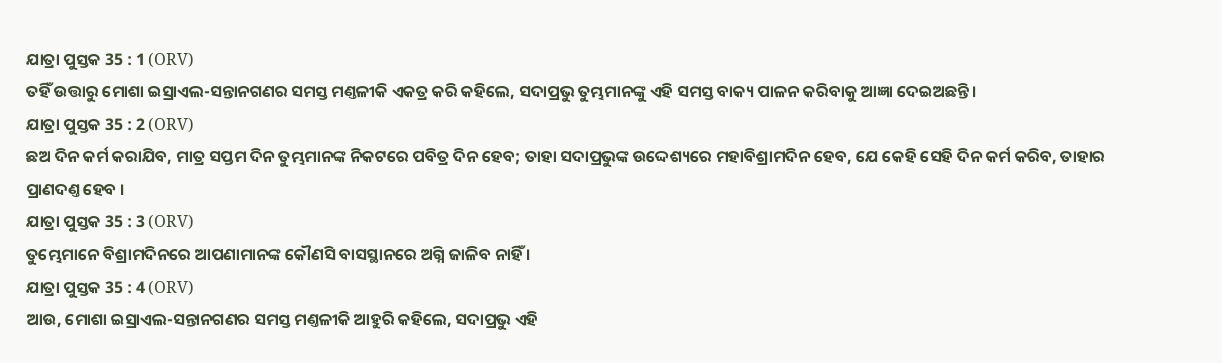ଯାତ୍ରା ପୁସ୍ତକ 35 : 1 (ORV)
ତହିଁ ଉତ୍ତାରୁ ମୋଶା ଇସ୍ରାଏଲ-ସନ୍ତାନଗଣର ସମସ୍ତ ମଣ୍ତଳୀକି ଏକତ୍ର କରି କହିଲେ, ସଦାପ୍ରଭୁ ତୁମ୍ଭମାନଙ୍କୁ ଏହି ସମସ୍ତ ବାକ୍ୟ ପାଳନ କରିବାକୁ ଆଜ୍ଞା ଦେଇଅଛନ୍ତି।
ଯାତ୍ରା ପୁସ୍ତକ 35 : 2 (ORV)
ଛଅ ଦିନ କର୍ମ କରାଯିବ, ମାତ୍ର ସପ୍ତମ ଦିନ ତୁମ୍ଭମାନଙ୍କ ନିକଟରେ ପବିତ୍ର ଦିନ ହେବ; ତାହା ସଦାପ୍ରଭୁଙ୍କ ଉଦ୍ଦେଶ୍ୟରେ ମହାବିଶ୍ରାମଦିନ ହେବ, ଯେ କେହି ସେହି ଦିନ କର୍ମ କରିବ, ତାହାର ପ୍ରାଣଦଣ୍ତ ହେବ ।
ଯାତ୍ରା ପୁସ୍ତକ 35 : 3 (ORV)
ତୁମ୍ଭେମାନେ ବିଶ୍ରାମଦିନରେ ଆପଣାମାନଙ୍କ କୌଣସି ବାସସ୍ଥାନରେ ଅଗ୍ନି ଜାଳିବ ନାହିଁ ।
ଯାତ୍ରା ପୁସ୍ତକ 35 : 4 (ORV)
ଆଉ, ମୋଶା ଇସ୍ରାଏଲ-ସନ୍ତାନଗଣର ସମସ୍ତ ମଣ୍ତଳୀକି ଆହୁରି କହିଲେ, ସଦାପ୍ରଭୁ ଏହି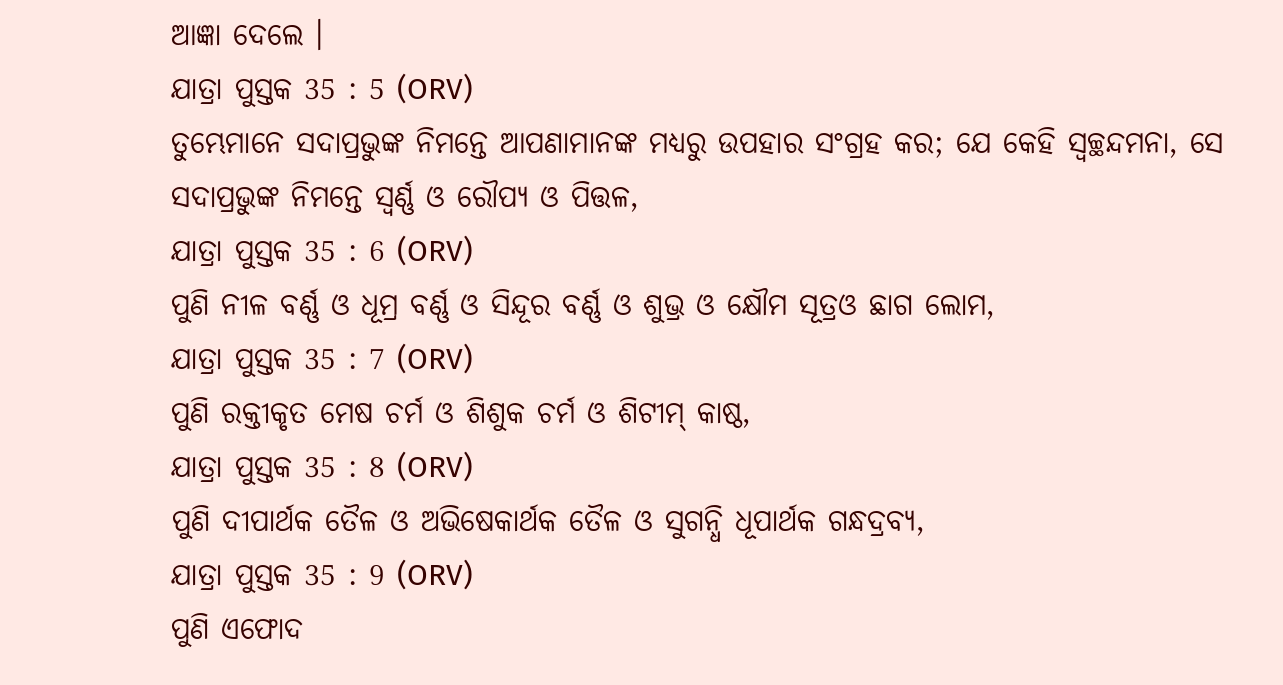ଆଜ୍ଞା ଦେଲେ ।
ଯାତ୍ରା ପୁସ୍ତକ 35 : 5 (ORV)
ତୁମ୍ଭେମାନେ ସଦାପ୍ରଭୁଙ୍କ ନିମନ୍ତେ ଆପଣାମାନଙ୍କ ମଧ୍ୟରୁ ଉପହାର ସଂଗ୍ରହ କର; ଯେ କେହି ସ୍ଵଚ୍ଛନ୍ଦମନା, ସେ ସଦାପ୍ରଭୁଙ୍କ ନିମନ୍ତେ ସ୍ଵର୍ଣ୍ଣ ଓ ରୌପ୍ୟ ଓ ପିତ୍ତଳ,
ଯାତ୍ରା ପୁସ୍ତକ 35 : 6 (ORV)
ପୁଣି ନୀଳ ବର୍ଣ୍ଣ ଓ ଧୂମ୍ର ବର୍ଣ୍ଣ ଓ ସିନ୍ଦୂର ବର୍ଣ୍ଣ ଓ ଶୁଭ୍ର ଓ କ୍ଷୌମ ସୂତ୍ରଓ ଛାଗ ଲୋମ,
ଯାତ୍ରା ପୁସ୍ତକ 35 : 7 (ORV)
ପୁଣି ରକ୍ତୀକୃତ ମେଷ ଚର୍ମ ଓ ଶିଶୁକ ଚର୍ମ ଓ ଶିଟୀମ୍ କାଷ୍ଠ,
ଯାତ୍ରା ପୁସ୍ତକ 35 : 8 (ORV)
ପୁଣି ଦୀପାର୍ଥକ ତୈଳ ଓ ଅଭିଷେକାର୍ଥକ ତୈଳ ଓ ସୁଗନ୍ଧି ଧୂପାର୍ଥକ ଗନ୍ଧଦ୍ରବ୍ୟ,
ଯାତ୍ରା ପୁସ୍ତକ 35 : 9 (ORV)
ପୁଣି ଏଫୋଦ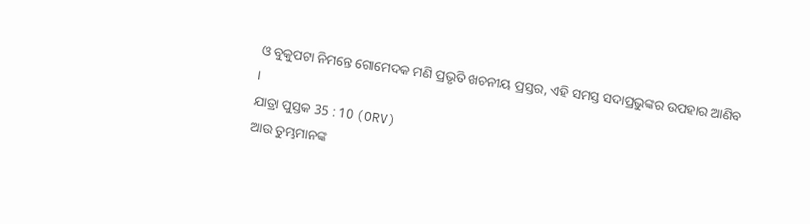ଓ ବୁକୁପଟା ନିମନ୍ତେ ଗୋମେଦକ ମଣି ପ୍ରଭୃତି ଖଚନୀୟ ପ୍ରସ୍ତର, ଏହି ସମସ୍ତ ସଦାପ୍ରଭୁଙ୍କର ଉପହାର ଆଣିବ ।
ଯାତ୍ରା ପୁସ୍ତକ 35 : 10 (ORV)
ଆଉ ତୁମ୍ଭମାନଙ୍କ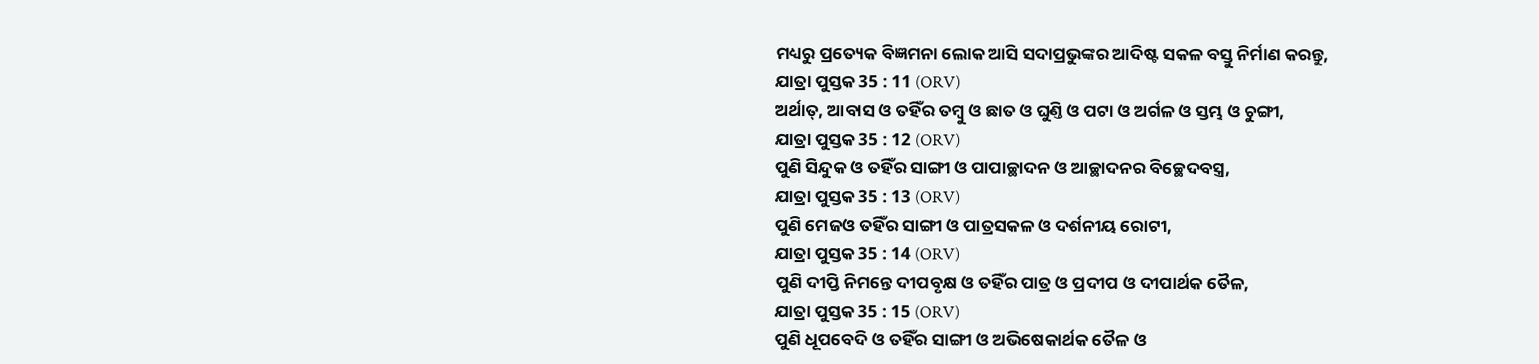ମଧ୍ୟରୁ ପ୍ରତ୍ୟେକ ବିଜ୍ଞମନା ଲୋକ ଆସି ସଦାପ୍ରଭୁଙ୍କର ଆଦିଷ୍ଟ ସକଳ ବସ୍ତୁ ନିର୍ମାଣ କରନ୍ତୁ,
ଯାତ୍ରା ପୁସ୍ତକ 35 : 11 (ORV)
ଅର୍ଥାତ୍, ଆବାସ ଓ ତହିଁର ତମ୍ଵୁ ଓ ଛାତ ଓ ଘୁଣ୍ତି ଓ ପଟା ଓ ଅର୍ଗଳ ଓ ସ୍ତମ୍ଭ ଓ ଚୁଙ୍ଗୀ,
ଯାତ୍ରା ପୁସ୍ତକ 35 : 12 (ORV)
ପୁଣି ସିନ୍ଦୁକ ଓ ତହିଁର ସାଙ୍ଗୀ ଓ ପାପାଚ୍ଛାଦନ ଓ ଆଚ୍ଛାଦନର ବିଚ୍ଛେଦବସ୍ତ୍ର,
ଯାତ୍ରା ପୁସ୍ତକ 35 : 13 (ORV)
ପୁଣି ମେଜଓ ତହିଁର ସାଙ୍ଗୀ ଓ ପାତ୍ରସକଳ ଓ ଦର୍ଶନୀୟ ରୋଟୀ,
ଯାତ୍ରା ପୁସ୍ତକ 35 : 14 (ORV)
ପୁଣି ଦୀପ୍ତି ନିମନ୍ତେ ଦୀପବୃକ୍ଷ ଓ ତହିଁର ପାତ୍ର ଓ ପ୍ରଦୀପ ଓ ଦୀପାର୍ଥକ ତୈଳ,
ଯାତ୍ରା ପୁସ୍ତକ 35 : 15 (ORV)
ପୁଣି ଧୂପବେଦି ଓ ତହିଁର ସାଙ୍ଗୀ ଓ ଅଭିଷେକାର୍ଥକ ତୈଳ ଓ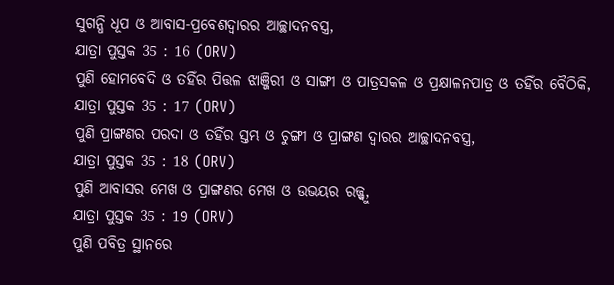ସୁଗନ୍ଧି ଧୂପ ଓ ଆବାସ-ପ୍ରବେଶଦ୍ଵାରର ଆଚ୍ଛାଦନବସ୍ତ୍ର,
ଯାତ୍ରା ପୁସ୍ତକ 35 : 16 (ORV)
ପୁଣି ହୋମବେଦି ଓ ତହିଁର ପିତ୍ତଳ ଝାଞ୍ଜିରୀ ଓ ସାଙ୍ଗୀ ଓ ପାତ୍ରସକଳ ଓ ପ୍ରକ୍ଷାଳନପାତ୍ର ଓ ତହିଁର ବୈଠିକି,
ଯାତ୍ରା ପୁସ୍ତକ 35 : 17 (ORV)
ପୁଣି ପ୍ରାଙ୍ଗଣର ପରଦା ଓ ତହିଁର ସ୍ତମ୍ଭ ଓ ଚୁଙ୍ଗୀ ଓ ପ୍ରାଙ୍ଗଣ ଦ୍ଵାରର ଆଚ୍ଛାଦନବସ୍ତ୍ର,
ଯାତ୍ରା ପୁସ୍ତକ 35 : 18 (ORV)
ପୁଣି ଆବାସର ମେଖ ଓ ପ୍ରାଙ୍ଗଣର ମେଖ ଓ ଉଭୟର ରଜ୍ଜ୍ଵୁ,
ଯାତ୍ରା ପୁସ୍ତକ 35 : 19 (ORV)
ପୁଣି ପବିତ୍ର ସ୍ଥାନରେ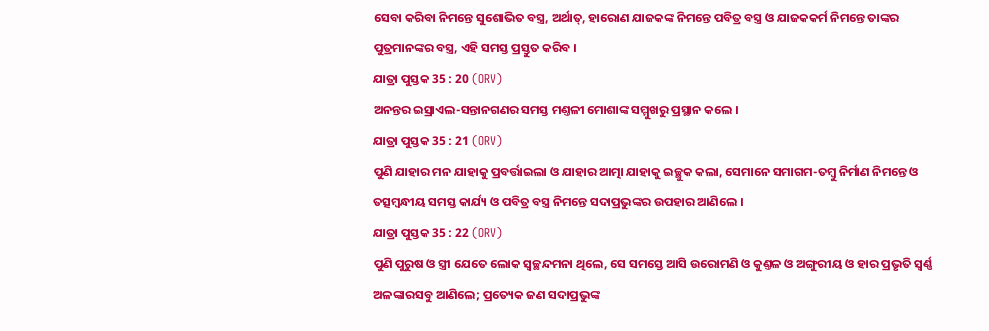ସେବା କରିବା ନିମନ୍ତେ ସୁଶୋଭିତ ବସ୍ତ୍ର, ଅର୍ଥାତ୍, ହାରୋଣ ଯାଜକଙ୍କ ନିମନ୍ତେ ପବିତ୍ର ବସ୍ତ୍ର ଓ ଯାଜକକର୍ମ ନିମନ୍ତେ ତାଙ୍କର ପୁତ୍ରମାନଙ୍କର ବସ୍ତ୍ର, ଏହି ସମସ୍ତ ପ୍ରସ୍ତୁତ କରିବ ।
ଯାତ୍ରା ପୁସ୍ତକ 35 : 20 (ORV)
ଅନନ୍ତର ଇସ୍ରାଏଲ-ସନ୍ତାନଗଣର ସମସ୍ତ ମଣ୍ତଳୀ ମୋଶାଙ୍କ ସମ୍ମୁଖରୁ ପ୍ରସ୍ଥାନ କଲେ ।
ଯାତ୍ରା ପୁସ୍ତକ 35 : 21 (ORV)
ପୁଣି ଯାହାର ମନ ଯାହାକୁ ପ୍ରବର୍ତ୍ତାଇଲା ଓ ଯାହାର ଆତ୍ମା ଯାହାକୁ ଇଚ୍ଛୁକ କଲା, ସେମାନେ ସମାଗମ-ତମ୍ଵୁ ନିର୍ମାଣ ନିମନ୍ତେ ଓ ତତ୍ସମ୍ଵନ୍ଧୀୟ ସମସ୍ତ କାର୍ଯ୍ୟ ଓ ପବିତ୍ର ବସ୍ତ୍ର ନିମନ୍ତେ ସଦାପ୍ରଭୁଙ୍କର ଉପହାର ଆଣିଲେ ।
ଯାତ୍ରା ପୁସ୍ତକ 35 : 22 (ORV)
ପୁଣି ପୁରୁଷ ଓ ସ୍ତ୍ରୀ ଯେତେ ଲୋକ ସ୍ଵଚ୍ଛନ୍ଦମନା ଥିଲେ, ସେ ସମସ୍ତେ ଆସି ଉରୋମଣି ଓ କୁଣ୍ତଳ ଓ ଅଙ୍ଗୁରୀୟ ଓ ହାର ପ୍ରଭୃତି ସ୍ଵର୍ଣ୍ଣ ଅଳଙ୍କାରସବୁ ଆଣିଲେ; ପ୍ରତ୍ୟେକ ଜଣ ସଦାପ୍ରଭୁଙ୍କ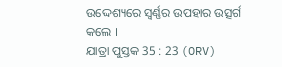ଉଦ୍ଦେଶ୍ୟରେ ସ୍ଵର୍ଣ୍ଣର ଉପହାର ଉତ୍ସର୍ଗ କଲେ ।
ଯାତ୍ରା ପୁସ୍ତକ 35 : 23 (ORV)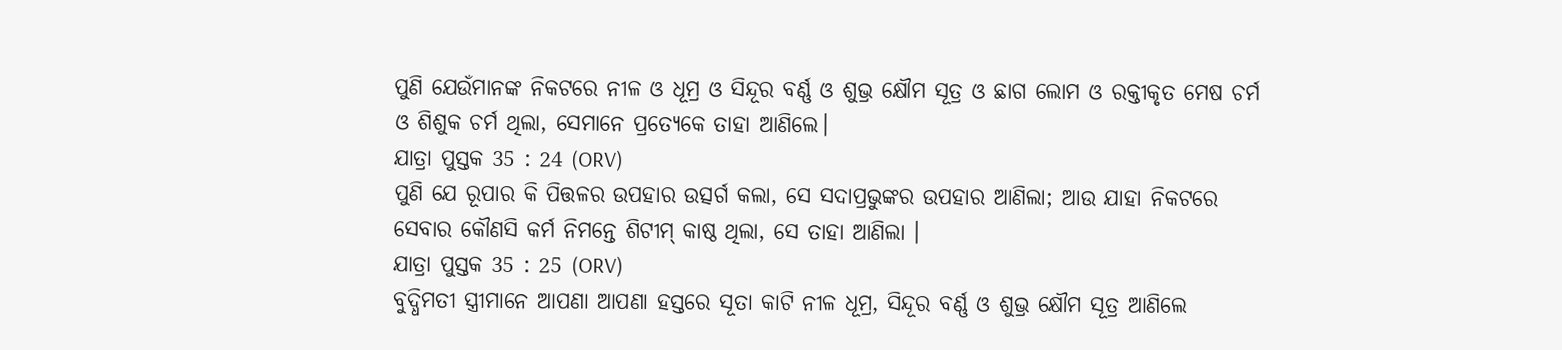ପୁଣି ଯେଉଁମାନଙ୍କ ନିକଟରେ ନୀଳ ଓ ଧୂମ୍ର ଓ ସିନ୍ଦୂର ବର୍ଣ୍ଣ ଓ ଶୁଭ୍ର କ୍ଷୌମ ସୂତ୍ର ଓ ଛାଗ ଲୋମ ଓ ରକ୍ତୀକୃତ ମେଷ ଚର୍ମ ଓ ଶିଶୁକ ଚର୍ମ ଥିଲା, ସେମାନେ ପ୍ରତ୍ୟେକେ ତାହା ଆଣିଲେ।
ଯାତ୍ରା ପୁସ୍ତକ 35 : 24 (ORV)
ପୁଣି ଯେ ରୂପାର କି ପିତ୍ତଳର ଉପହାର ଉତ୍ସର୍ଗ କଲା, ସେ ସଦାପ୍ରଭୁଙ୍କର ଉପହାର ଆଣିଲା; ଆଉ ଯାହା ନିକଟରେ ସେବାର କୌଣସି କର୍ମ ନିମନ୍ତେ ଶିଟୀମ୍ କାଷ୍ଠ ଥିଲା, ସେ ତାହା ଆଣିଲା ।
ଯାତ୍ରା ପୁସ୍ତକ 35 : 25 (ORV)
ବୁଦ୍ଧିମତୀ ସ୍ତ୍ରୀମାନେ ଆପଣା ଆପଣା ହସ୍ତରେ ସୂତା କାଟି ନୀଳ ଧୂମ୍ର, ସିନ୍ଦୂର ବର୍ଣ୍ଣ ଓ ଶୁଭ୍ର କ୍ଷୌମ ସୂତ୍ର ଆଣିଲେ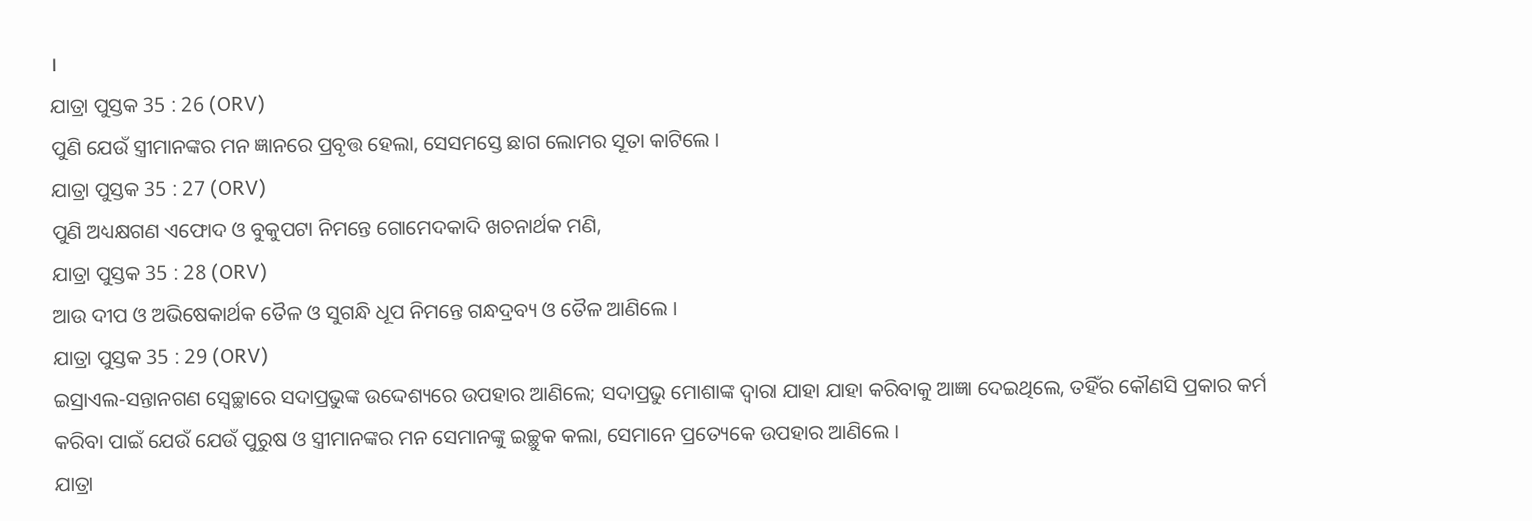।
ଯାତ୍ରା ପୁସ୍ତକ 35 : 26 (ORV)
ପୁଣି ଯେଉଁ ସ୍ତ୍ରୀମାନଙ୍କର ମନ ଜ୍ଞାନରେ ପ୍ରବୃତ୍ତ ହେଲା, ସେସମସ୍ତେ ଛାଗ ଲୋମର ସୂତା କାଟିଲେ ।
ଯାତ୍ରା ପୁସ୍ତକ 35 : 27 (ORV)
ପୁଣି ଅଧ୍ୟକ୍ଷଗଣ ଏଫୋଦ ଓ ବୁକୁପଟା ନିମନ୍ତେ ଗୋମେଦକାଦି ଖଚନାର୍ଥକ ମଣି,
ଯାତ୍ରା ପୁସ୍ତକ 35 : 28 (ORV)
ଆଉ ଦୀପ ଓ ଅଭିଷେକାର୍ଥକ ତୈଳ ଓ ସୁଗନ୍ଧି ଧୂପ ନିମନ୍ତେ ଗନ୍ଧଦ୍ରବ୍ୟ ଓ ତୈଳ ଆଣିଲେ ।
ଯାତ୍ରା ପୁସ୍ତକ 35 : 29 (ORV)
ଇସ୍ରାଏଲ-ସନ୍ତାନଗଣ ସ୍ଵେଚ୍ଛାରେ ସଦାପ୍ରଭୁଙ୍କ ଉଦ୍ଦେଶ୍ୟରେ ଉପହାର ଆଣିଲେ; ସଦାପ୍ରଭୁ ମୋଶାଙ୍କ ଦ୍ଵାରା ଯାହା ଯାହା କରିବାକୁ ଆଜ୍ଞା ଦେଇଥିଲେ, ତହିଁର କୌଣସି ପ୍ରକାର କର୍ମ କରିବା ପାଇଁ ଯେଉଁ ଯେଉଁ ପୁରୁଷ ଓ ସ୍ତ୍ରୀମାନଙ୍କର ମନ ସେମାନଙ୍କୁ ଇଚ୍ଛୁକ କଲା, ସେମାନେ ପ୍ରତ୍ୟେକେ ଉପହାର ଆଣିଲେ ।
ଯାତ୍ରା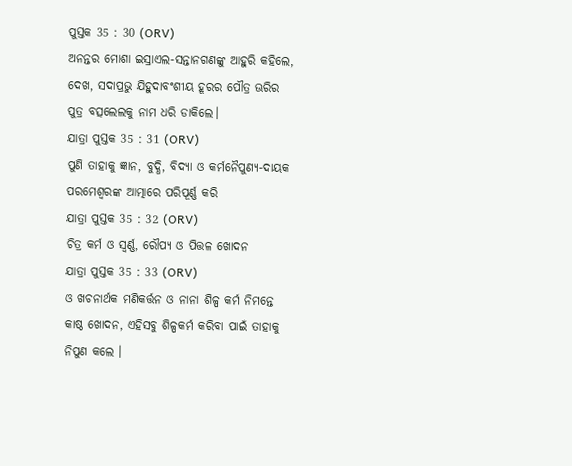ପୁସ୍ତକ 35 : 30 (ORV)
ଅନନ୍ତର ମୋଶା ଇସ୍ରାଏଲ-ସନ୍ତାନଗଣଙ୍କୁ ଆହୁରି କହିଲେ, ଦେଖ, ସଦାପ୍ରଭୁ ଯିହୁଦାବଂଶୀୟ ହୂରର ପୌତ୍ର ଊରିର ପୁତ୍ର ବତ୍ସଲେଲକୁ ନାମ ଧରି ଡାକିଲେ।
ଯାତ୍ରା ପୁସ୍ତକ 35 : 31 (ORV)
ପୁଣି ତାହାକୁ ଜ୍ଞାନ, ବୁଦ୍ଧି, ବିଦ୍ୟା ଓ କର୍ମନୈପୁଣ୍ୟ-ଦାୟକ ପରମେଶ୍ଵରଙ୍କ ଆତ୍ମାରେ ପରିପୂର୍ଣ୍ଣ କରି
ଯାତ୍ରା ପୁସ୍ତକ 35 : 32 (ORV)
ଚିତ୍ର କର୍ମ ଓ ସ୍ଵର୍ଣ୍ଣ, ରୌପ୍ୟ ଓ ପିତ୍ତଳ ଖୋଦନ
ଯାତ୍ରା ପୁସ୍ତକ 35 : 33 (ORV)
ଓ ଖଚନାର୍ଥକ ମଣିକର୍ତ୍ତନ ଓ ନାନା ଶିଳ୍ପ କର୍ମ ନିମନ୍ତେ କାଷ୍ଠ ଖୋଦନ, ଏହିସବୁ ଶିଳ୍ପକର୍ମ କରିବା ପାଇଁ ତାହାକୁ ନିପୁଣ କଲେ ।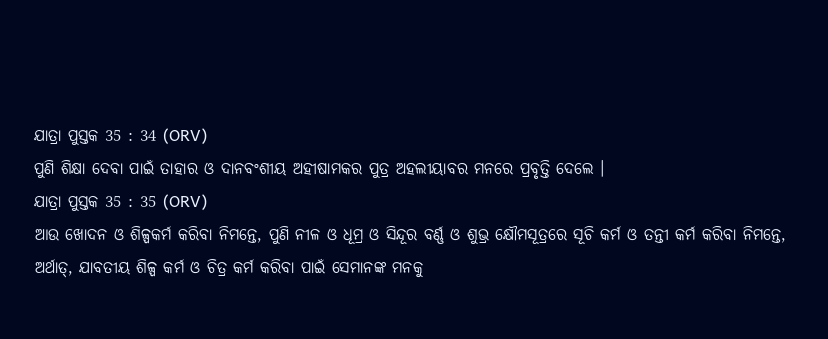ଯାତ୍ରା ପୁସ୍ତକ 35 : 34 (ORV)
ପୁଣି ଶିକ୍ଷା ଦେବା ପାଇଁ ତାହାର ଓ ଦାନବଂଶୀୟ ଅହୀଷାମକର ପୁତ୍ର ଅହଲୀୟାବର ମନରେ ପ୍ରବୃତ୍ତି ଦେଲେ ।
ଯାତ୍ରା ପୁସ୍ତକ 35 : 35 (ORV)
ଆଉ ଖୋଦନ ଓ ଶିଳ୍ପକର୍ମ କରିବା ନିମନ୍ତେ, ପୁଣି ନୀଳ ଓ ଧୂମ୍ର ଓ ସିନ୍ଦୂର ବର୍ଣ୍ଣ ଓ ଶୁଭ୍ର କ୍ଷୌମସୂତ୍ରରେ ସୂଚି କର୍ମ ଓ ତନ୍ତୀ କର୍ମ କରିବା ନିମନ୍ତେ, ଅର୍ଥାତ୍, ଯାବତୀୟ ଶିଳ୍ପ କର୍ମ ଓ ଚିତ୍ର କର୍ମ କରିବା ପାଇଁ ସେମାନଙ୍କ ମନକୁ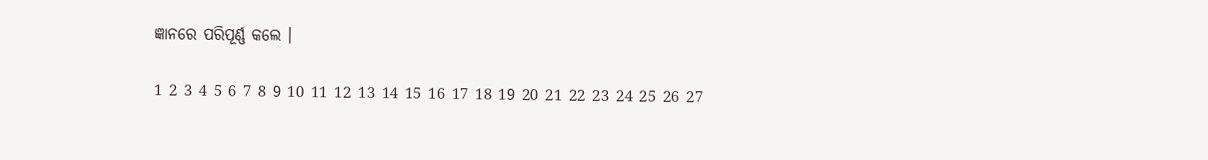ଜ୍ଞାନରେ ପରିପୂର୍ଣ୍ଣ କଲେ ।

1 2 3 4 5 6 7 8 9 10 11 12 13 14 15 16 17 18 19 20 21 22 23 24 25 26 27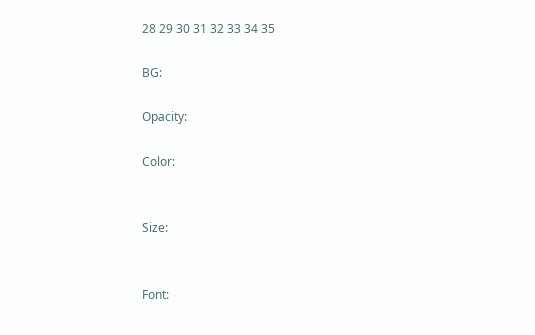28 29 30 31 32 33 34 35

BG:

Opacity:

Color:


Size:


Font: